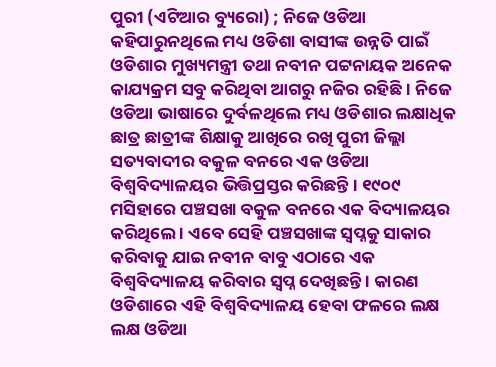ପୁରୀ (ଏଟିଆର ବ୍ୟୁରୋ) ; ନିଜେ ଓଡିଆ କହିପାରୁନଥିଲେ ମଧ୍ୟ ଓଡିଶା ବାସୀଙ୍କ ଉନ୍ନତି ପାଇଁ ଓଡିଶାର ମୁଖ୍ୟମନ୍ତ୍ରୀ ତଥା ନବୀନ ପଟ୍ଟନାୟକ ଅନେକ କାଯ୍ୟକ୍ରମ ସବୁ କରିଥିବା ଆଗରୁ ନଜିର ରହିଛି । ନିଜେ ଓଡିଆ ଭାଷାରେ ଦୁର୍ବଳଥିଲେ ମଧ୍ୟ ଓଡିଶାର ଲକ୍ଷାଧିକ ଛାତ୍ର ଛାତ୍ରୀଙ୍କ ଶିକ୍ଷାକୁ ଆଖିରେ ରଖି ପୁରୀ ଜିଲ୍ଲା ସତ୍ୟବାଦୀର ବକୁଳ ବନରେ ଏକ ଓଡିଆ ବିଶ୍ୱବିଦ୍ୟାଳୟର ଭିତ୍ତିପ୍ରସ୍ତର କରିଛନ୍ତି । ୧୯୦୯ ମସିହାରେ ପଞ୍ଚସଖା ବକୁଳ ବନରେ ଏକ ବିଦ୍ୟାଳୟର କରିଥିଲେ । ଏବେ ସେହି ପଞ୍ଚସଖାଙ୍କ ସ୍ୱପ୍ନକୁ ସାକାର କରିବାକୁ ଯାଇ ନବୀନ ବାବୁ ଏଠାରେ ଏକ ବିଶ୍ୱବିଦ୍ୟାଳୟ କରିବାର ସ୍ୱପ୍ନ ଦେଖିଛନ୍ତି । କାରଣ ଓଡିଶାରେ ଏହି ବିଶ୍ୱବିଦ୍ୟାଳୟ ହେବା ଫଳରେ ଲକ୍ଷ ଲକ୍ଷ ଓଡିଆ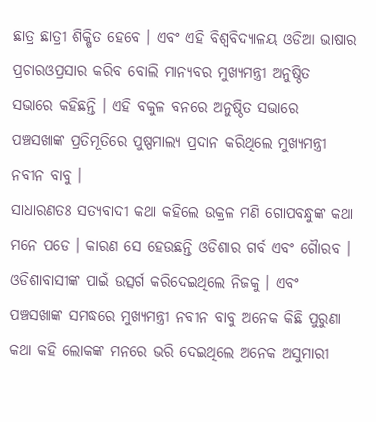ଛାତ୍ର ଛାତ୍ରୀ ଶିକ୍ଷିତ ହେବେ । ଏବଂ ଏହି ବିଶ୍ୱବିଦ୍ୟାଳୟ ଓଡିଆ ଭାଷାର ପ୍ରଚାରଓପ୍ରସାର କରିବ ବୋଲି ମାନ୍ୟବର ମୁଖ୍ୟମନ୍ତ୍ରୀ ଅନୁଷ୍ଠିତ ସଭାରେ କହିଛନ୍ତି । ଏହି ବକୁଳ ବନରେ ଅନୁଷ୍ଠିତ ସଭାରେ ପଞ୍ଚସଖାଙ୍କ ପ୍ରତିମୂତିରେ ପୁଷ୍ପମାଲ୍ୟ ପ୍ରଦାନ କରିଥିଲେ ମୁଖ୍ୟମନ୍ତ୍ରୀ ନବୀନ ବାବୁ ।
ସାଧାରଣତଃ ସତ୍ୟବାଦୀ କଥା କହିଲେ ଉକ୍ରଳ ମଣି ଗୋପବନ୍ଧୁଙ୍କ କଥା ମନେ ପଡେ । କାରଣ ସେ ହେଉଛନ୍ତି ଓଡିଶାର ଗର୍ବ ଏବଂ ଗୈାରବ । ଓଡିଶାବାସୀଙ୍କ ପାଇଁ ଉତ୍ସର୍ଗ କରିଦେଇଥିଲେ ନିଜକୁ । ଏବଂ ପଞ୍ଚସଖାଙ୍କ ସମଦ୍ଧରେ ମୁଖ୍ୟମନ୍ତ୍ରୀ ନବୀନ ବାବୁ ଅନେକ କିଛି ପୁରୁଣା କଥା କହି ଲୋକଙ୍କ ମନରେ ଭରି ଦେଇଥିଲେ ଅନେକ ଅସୁମାରୀ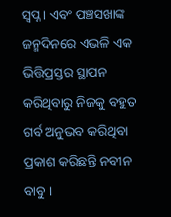ସ୍ୱପ୍ନ । ଏବଂ ପଞ୍ଚସଖାଙ୍କ ଜନ୍ମଦିନରେ ଏଭଳି ଏକ ଭିତ୍ତିପ୍ରସ୍ତର ସ୍ଥାପନ କରିଥିବାରୁ ନିଜକୁ ବହୁତ ଗର୍ବ ଅନୁଭବ କରିଥିବା ପ୍ରକାଶ କରିଛନ୍ତି ନବୀନ ବାବୁ ।